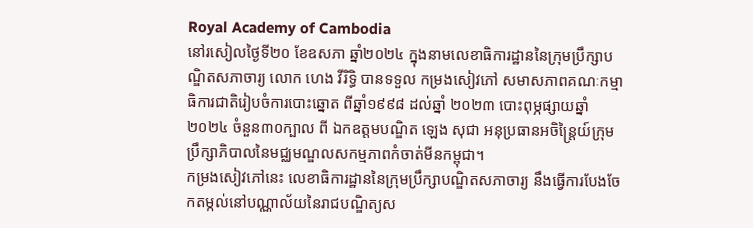Royal Academy of Cambodia
នៅរសៀលថ្ងៃទី២០ ខែឧសភា ឆ្នាំ២០២៤ ក្នុងនាមលេខាធិការដ្ឋាននៃក្រុមប្រឹក្សាបណ្ឌិតសភាចារ្យ លោក ហេង វីរិទ្ធិ បានទទួល កម្រងសៀវភៅ សមាសភាពគណៈកម្មាធិការជាតិរៀបចំការបោះឆ្នោត ពីឆ្នាំ១៩៩៨ ដល់ឆ្នាំ ២០២៣ បោះពុម្ភផ្សាយឆ្នាំ២០២៤ ចំនួន៣០ក្បាល ពី ឯកឧត្តមបណ្ឌិត ឡេង សុជា អនុប្រធានអចិន្ត្រៃយ៍ក្រុមប្រឹក្សាភិបាលនៃមជ្ឈមណ្ឌលសកម្មភាពកំចាត់មីនកម្ពុជា។
កម្រងសៀវភៅនេះ លេខាធិការដ្ឋាននៃក្រុមប្រឹក្សាបណ្ឌិតសភាចារ្យ នឹងធ្វើការបែងចែកតម្កល់នៅបណ្ណាល័យនៃរាជបណ្ឌិត្យស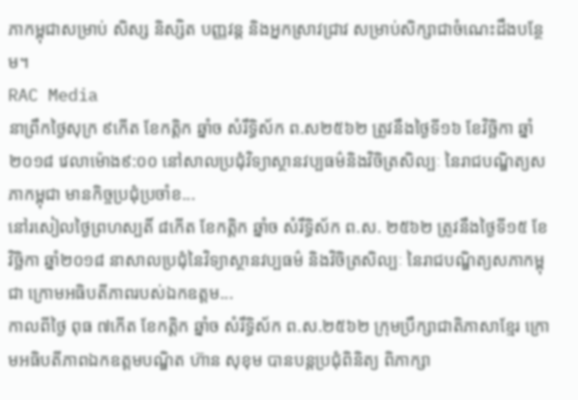ភាកម្ពុជាសម្រាប់ សិស្ស និស្សិត បញ្ញវន្ត និងអ្នកស្រាវជ្រាវ សម្រាប់សិក្សាជាចំណេះដឹងបន្ថែម។
RAC Media
នាព្រឹកថ្ងៃសុក្រ ៩កើត ខែកត្តិក ឆ្នាំច សំរឹទ្ធិស័ក ព.ស២៥៦២ ត្រូវនឹងថ្ងៃទី១៦ ខែវិច្ឆិកា ឆ្នាំ២០១៨ វេលាម៉ោង៩:០០ នៅសាលប្រជុំវិទ្យាស្ថានវប្បធម៌និងវិចិត្រសិល្បៈ នៃរាជបណ្ឌិត្យសភាកម្ពុជា មានកិច្ចប្រជុំប្រចាំខ...
នៅរសៀលថ្ងៃព្រហស្បតិ៍ ៨កើត ខែកត្តិក ឆ្នាំច សំរឹទ្ធិស័ក ព.ស. ២៥៦២ ត្រូវនឹងថ្ងៃទី១៥ ខែវិច្ឆិកា ឆ្នាំ២០១៨ នាសាលប្រជុំនៃវិទ្យាស្ថានវប្បធម៌ និងវិចិត្រសិល្បៈ នៃរាជបណ្ឌិត្យសភាកម្ពុជា ក្រោមអធិបតីភាពរបស់ឯកឧត្តម...
កាលពីថ្ងៃ ពុធ ៧កើត ខែកត្តិក ឆ្នាំច សំរឹទ្ធិស័ក ព.ស.២៥៦២ ក្រុមប្រឹក្សាជាតិភាសាខ្មែរ ក្រោមអធិបតីភាពឯកឧត្តមបណ្ឌិត ហ៊ាន សុខុម បានបន្តប្រជុំពិនិត្យ ពិភាក្សា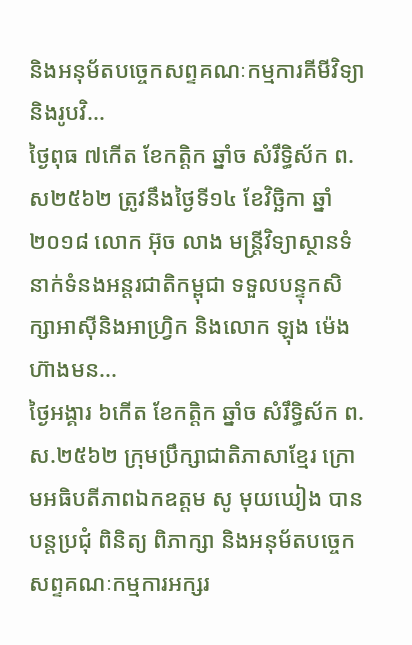និងអនុម័តបច្ចេកសព្ទគណៈកម្មការគីមីវិទ្យា និងរូបវិ...
ថ្ងៃពុធ ៧កើត ខែកត្តិក ឆ្នាំច សំរឹទ្ធិស័ក ព.ស២៥៦២ ត្រូវនឹងថ្ងៃទី១៤ ខែវិច្ឆិកា ឆ្នាំ២០១៨ លោក អ៊ុច លាង មន្ត្រីវិទ្យាស្ថានទំនាក់ទំនងអន្តរជាតិកម្ពុជា ទទួលបន្ទុកសិក្សាអាស៊ីនិងអាហ្វ្រិក និងលោក ឡុង ម៉េងហ៊ាងមន...
ថ្ងៃអង្គារ ៦កើត ខែកត្តិក ឆ្នាំច សំរឹទ្ធិស័ក ព.ស.២៥៦២ ក្រុមប្រឹក្សាជាតិភាសាខ្មែរ ក្រោមអធិបតីភាពឯកឧត្តម សូ មុយឃៀង បានបន្តប្រជុំ ពិនិត្យ ពិភាក្សា និងអនុម័តបច្ចេកសព្ទគណៈកម្មការអក្សរ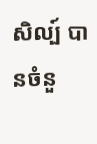សិល្ប៍ បានចំនួ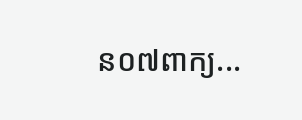ន០៧ពាក្យ...